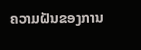ຄວາມຝັນຂອງການ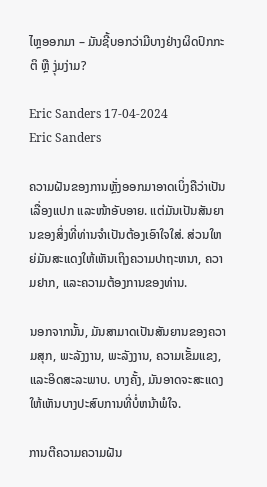ໄຫຼອອກມາ – ມັນຊີ້ບອກວ່າມີບາງຢ່າງຜິດປົກກະຕິ ຫຼື ງຸ່ມງ່າມ?

Eric Sanders 17-04-2024
Eric Sanders

ຄວາມຝັນຂອງການຫຼັ່ງອອກມາອາດເບິ່ງຄືວ່າເປັນເລື່ອງແປກ ແລະໜ້າອັບອາຍ. ແຕ່ມັນເປັນສັນຍານຂອງສິ່ງທີ່ທ່ານຈໍາເປັນຕ້ອງເອົາໃຈໃສ່. ສ່ວນໃຫຍ່ມັນສະແດງໃຫ້ເຫັນເຖິງຄວາມປາຖະຫນາ, ຄວາມຢາກ, ແລະຄວາມຕ້ອງການຂອງທ່ານ.

ນອກຈາກນັ້ນ, ມັນສາມາດເປັນສັນຍານຂອງຄວາມສຸກ, ພະລັງງານ, ພະລັງງານ, ຄວາມເຂັ້ມແຂງ, ແລະອິດສະລະພາບ. ບາງຄັ້ງ, ມັນອາດຈະສະແດງໃຫ້ເຫັນບາງປະສົບການທີ່ບໍ່ຫນ້າພໍໃຈ.

ການຕີຄວາມຄວາມຝັນ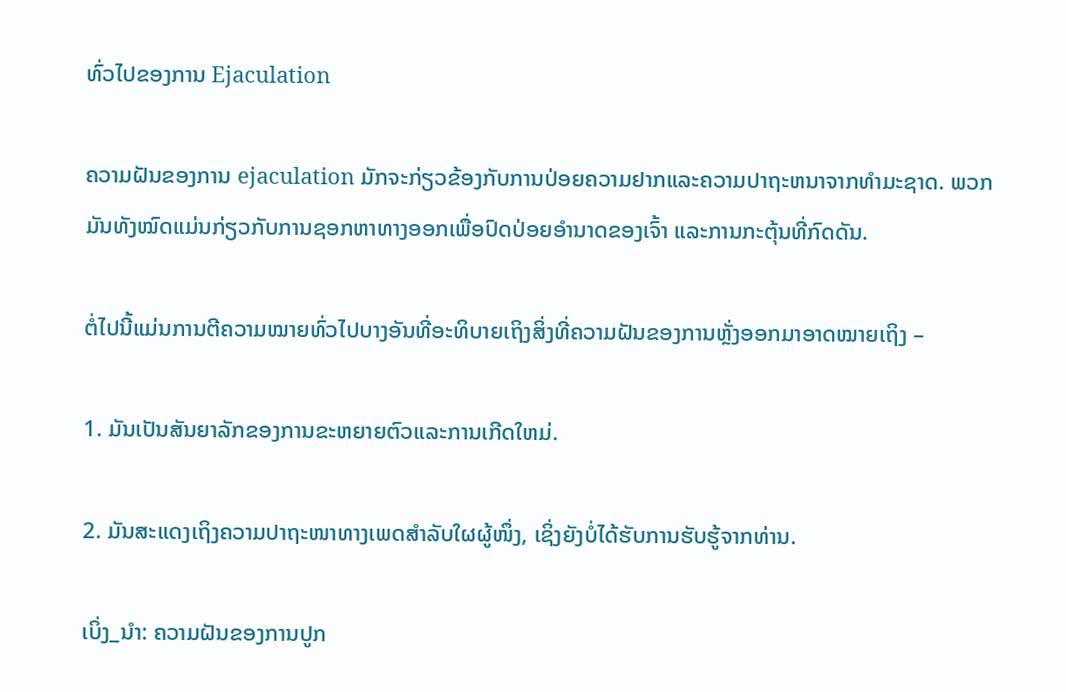ທົ່ວໄປຂອງການ Ejaculation

ຄວາມຝັນຂອງການ ejaculation ມັກຈະກ່ຽວຂ້ອງກັບການປ່ອຍຄວາມຢາກແລະຄວາມປາຖະຫນາຈາກທໍາມະຊາດ. ພວກມັນທັງໝົດແມ່ນກ່ຽວກັບການຊອກຫາທາງອອກເພື່ອປົດປ່ອຍອຳນາດຂອງເຈົ້າ ແລະການກະຕຸ້ນທີ່ກົດດັນ.

ຕໍ່ໄປນີ້ແມ່ນການຕີຄວາມໝາຍທົ່ວໄປບາງອັນທີ່ອະທິບາຍເຖິງສິ່ງທີ່ຄວາມຝັນຂອງການຫຼັ່ງອອກມາອາດໝາຍເຖິງ –

1. ມັນເປັນສັນຍາລັກຂອງການຂະຫຍາຍຕົວແລະການເກີດໃຫມ່.

2. ມັນສະແດງເຖິງຄວາມປາຖະໜາທາງເພດສຳລັບໃຜຜູ້ໜຶ່ງ, ເຊິ່ງຍັງບໍ່ໄດ້ຮັບການຮັບຮູ້ຈາກທ່ານ.

ເບິ່ງ_ນຳ: ຄວາມຝັນຂອງການປູກ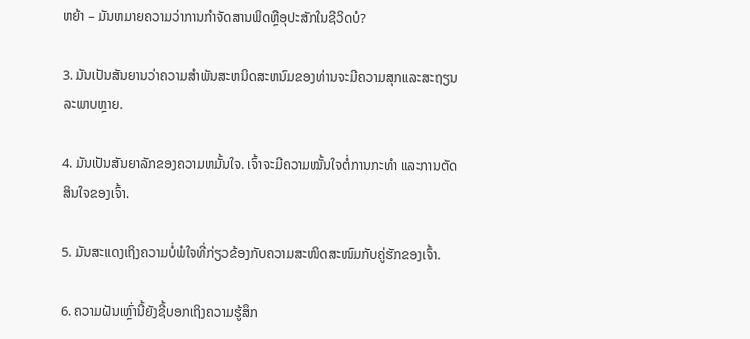ຫຍ້າ – ມັນຫມາຍຄວາມວ່າການກໍາຈັດສານພິດຫຼືອຸປະສັກໃນຊີວິດບໍ?

3. ມັນເປັນສັນຍານວ່າຄວາມສໍາພັນສະຫນິດສະຫນົມຂອງທ່ານຈະມີຄວາມສຸກແລະສະຖຽນລະພາບຫຼາຍ.

4. ມັນເປັນສັນຍາລັກຂອງຄວາມຫມັ້ນໃຈ. ເຈົ້າຈະມີຄວາມໝັ້ນໃຈຕໍ່ການກະທຳ ແລະການຕັດສິນໃຈຂອງເຈົ້າ.

5. ມັນສະແດງເຖິງຄວາມບໍ່ພໍໃຈທີ່ກ່ຽວຂ້ອງກັບຄວາມສະໜິດສະໜົມກັບຄູ່ຮັກຂອງເຈົ້າ.

6. ຄວາມຝັນເຫຼົ່ານີ້ຍັງຊີ້ບອກເຖິງຄວາມຮູ້ສຶກ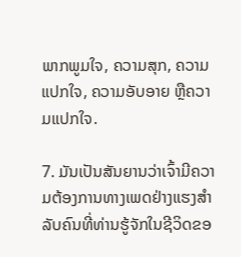ພາກພູມໃຈ, ຄວາມສຸກ, ຄວາມແປກໃຈ, ຄວາມອັບອາຍ ຫຼືຄວາມແປກໃຈ.

7. ມັນເປັນສັນຍານວ່າເຈົ້າມີຄວາມຕ້ອງການທາງເພດຢ່າງແຮງສຳລັບຄົນທີ່ທ່ານຮູ້ຈັກໃນຊີວິດຂອ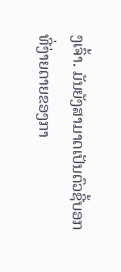ງເຈົ້າ. ມັນຍັງສາມາດເປັນຕົວຊີ້ບອກທີ່ງ່າຍດາຍຂອງກາ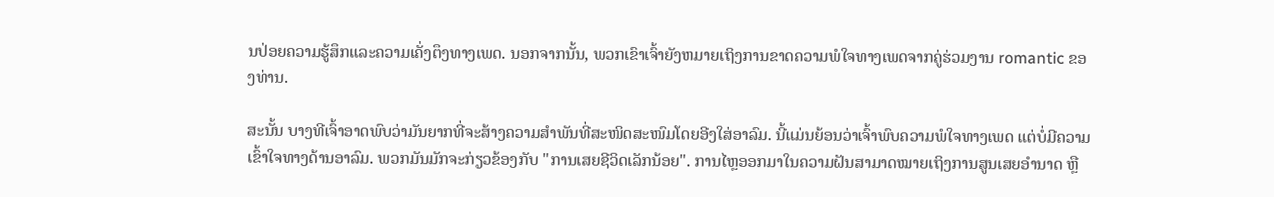ນປ່ອຍຄວາມຮູ້ສຶກແລະຄວາມເຄັ່ງຕຶງທາງເພດ. ນອກຈາກນັ້ນ, ພວກເຂົາເຈົ້າຍັງຫມາຍເຖິງການຂາດຄວາມພໍໃຈທາງເພດຈາກຄູ່ຮ່ວມງານ romantic ຂອງທ່ານ.

ສະນັ້ນ ບາງທີເຈົ້າອາດພົບວ່າມັນຍາກທີ່ຈະສ້າງຄວາມສຳພັນທີ່ສະໜິດສະໜົມໂດຍອີງໃສ່ອາລົມ. ນີ້ແມ່ນຍ້ອນວ່າເຈົ້າພົບຄວາມພໍໃຈທາງເພດ ແຕ່ບໍ່ມີຄວາມເຂົ້າໃຈທາງດ້ານອາລົມ. ພວກມັນມັກຈະກ່ຽວຂ້ອງກັບ "ການເສຍຊີວິດເລັກນ້ອຍ". ການໄຫຼອອກມາໃນຄວາມຝັນສາມາດໝາຍເຖິງການສູນເສຍອຳນາດ ຫຼື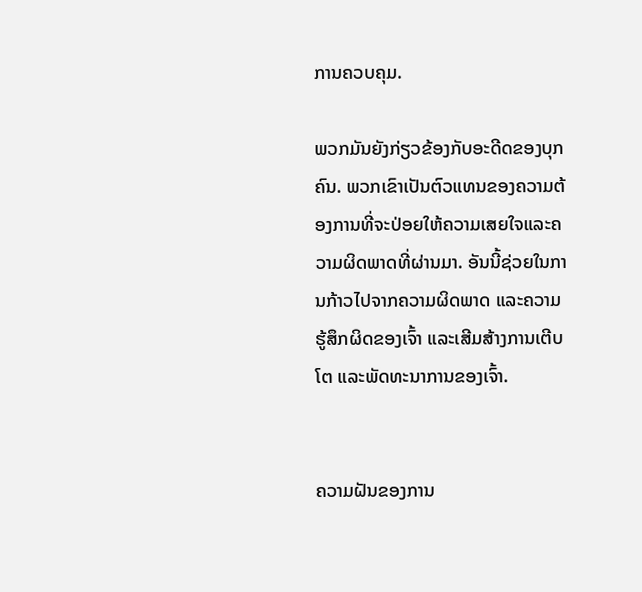ການຄວບຄຸມ.

ພວກມັນຍັງກ່ຽວຂ້ອງກັບອະດີດຂອງບຸກຄົນ. ພວກເຂົາເປັນຕົວແທນຂອງຄວາມຕ້ອງການທີ່ຈະປ່ອຍໃຫ້ຄວາມເສຍໃຈແລະຄວາມຜິດພາດທີ່ຜ່ານມາ. ອັນນີ້ຊ່ວຍໃນການກ້າວໄປຈາກຄວາມຜິດພາດ ແລະຄວາມຮູ້ສຶກຜິດຂອງເຈົ້າ ແລະເສີມສ້າງການເຕີບໂຕ ແລະພັດທະນາການຂອງເຈົ້າ.


ຄວາມຝັນຂອງການ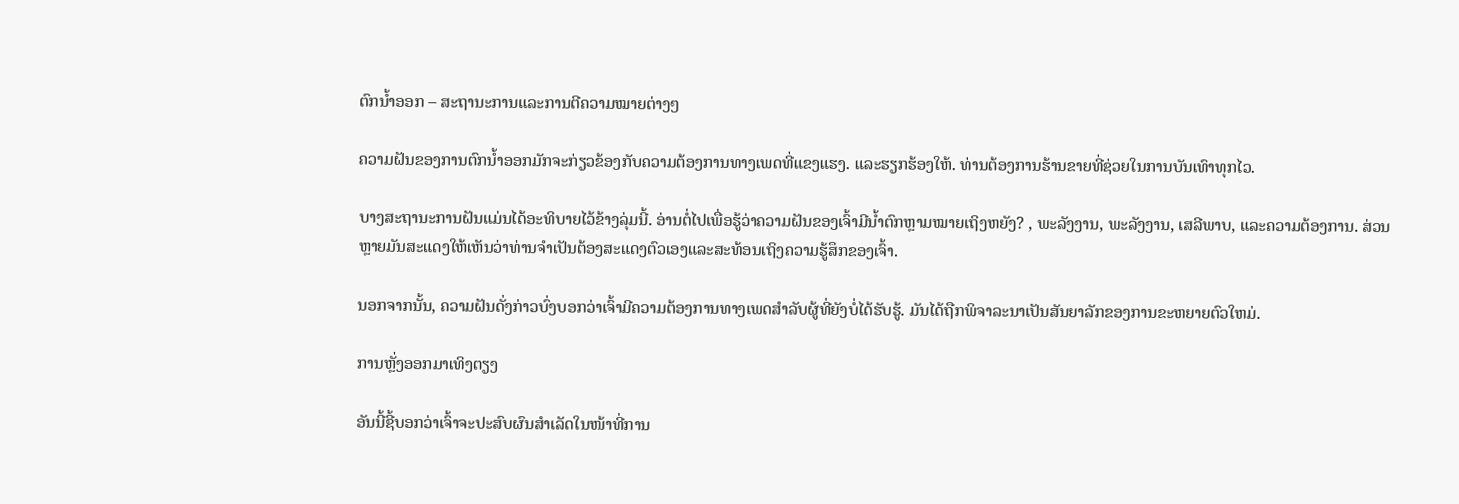ຕົກນໍ້າອອກ – ສະຖານະການແລະການຕີຄວາມໝາຍຕ່າງໆ

ຄວາມຝັນຂອງການຕົກນໍ້າອອກມັກຈະກ່ຽວຂ້ອງກັບຄວາມຕ້ອງການທາງເພດທີ່ແຂງແຮງ. ແລະຮຽກຮ້ອງໃຫ້. ທ່ານຕ້ອງການຮ້ານຂາຍທີ່ຊ່ວຍໃນການບັນເທົາທຸກໄວ.

ບາງສະຖານະການຝັນແມ່ນໄດ້ອະທິບາຍໄວ້ຂ້າງລຸ່ມນີ້. ອ່ານຕໍ່ໄປເພື່ອຮູ້ວ່າຄວາມຝັນຂອງເຈົ້າມີນໍ້າຕົກຫຼາມໝາຍເຖິງຫຍັງ? , ພະລັງງານ, ພະລັງງານ, ເສລີພາບ, ແລະຄວາມຕ້ອງການ. ສ່ວນຫຼາຍມັນສະແດງໃຫ້ເຫັນວ່າທ່ານຈໍາເປັນຕ້ອງສະແດງຕົວເອງແລະສະທ້ອນເຖິງຄວາມຮູ້ສຶກຂອງເຈົ້າ.

ນອກຈາກນັ້ນ, ຄວາມຝັນດັ່ງກ່າວບົ່ງບອກວ່າເຈົ້າມີຄວາມຕ້ອງການທາງເພດສໍາລັບຜູ້ທີ່ຍັງບໍ່ໄດ້ຮັບຮູ້. ມັນໄດ້ຖືກພິຈາລະນາເປັນສັນຍາລັກຂອງການຂະຫຍາຍຕົວໃຫມ່.

ການຫຼັ່ງອອກມາເທິງຕຽງ

ອັນນີ້ຊີ້ບອກວ່າເຈົ້າຈະປະສົບຜົນສຳເລັດໃນໜ້າທີ່ການ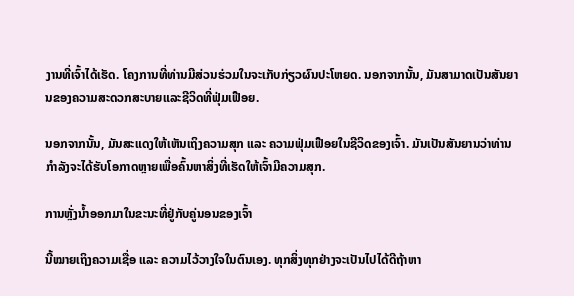ງານທີ່ເຈົ້າໄດ້ເຮັດ. ໂຄງການທີ່ທ່ານມີສ່ວນຮ່ວມໃນຈະເກັບກ່ຽວຜົນປະໂຫຍດ. ນອກຈາກນັ້ນ, ມັນສາມາດເປັນສັນຍານຂອງຄວາມສະດວກສະບາຍແລະຊີວິດທີ່ຟຸ່ມເຟືອຍ.

ນອກຈາກນັ້ນ, ມັນສະແດງໃຫ້ເຫັນເຖິງຄວາມສຸກ ແລະ ຄວາມຟຸ່ມເຟືອຍໃນຊີວິດຂອງເຈົ້າ. ມັນເປັນສັນຍານວ່າທ່ານກໍາລັງຈະໄດ້ຮັບໂອກາດຫຼາຍເພື່ອຄົ້ນຫາສິ່ງທີ່ເຮັດໃຫ້ເຈົ້າມີຄວາມສຸກ.

ການຫຼັ່ງນ້ຳອອກມາໃນຂະນະທີ່ຢູ່ກັບຄູ່ນອນຂອງເຈົ້າ

ນີ້ໝາຍເຖິງຄວາມເຊື່ອ ແລະ ຄວາມໄວ້ວາງໃຈໃນຕົນເອງ. ທຸກສິ່ງທຸກຢ່າງຈະເປັນໄປໄດ້ດີຖ້າຫາ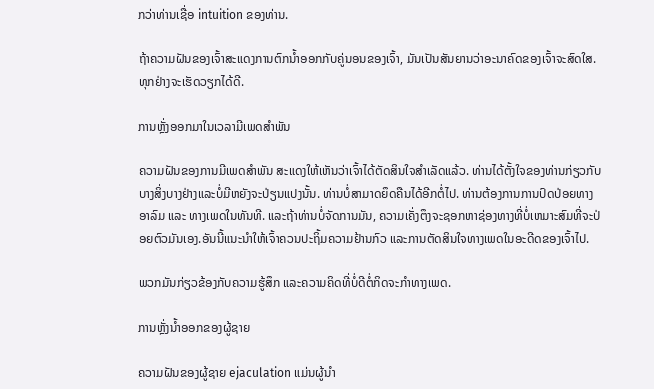ກວ່າທ່ານເຊື່ອ intuition ຂອງທ່ານ.

ຖ້າຄວາມຝັນຂອງເຈົ້າສະແດງການຕົກນໍ້າອອກກັບຄູ່ນອນຂອງເຈົ້າ, ມັນເປັນສັນຍານວ່າອະນາຄົດຂອງເຈົ້າຈະສົດໃສ. ທຸກຢ່າງຈະເຮັດວຽກໄດ້ດີ.

ການຫຼັ່ງອອກມາໃນເວລາມີເພດສຳພັນ

ຄວາມຝັນຂອງການມີເພດສຳພັນ ສະແດງໃຫ້ເຫັນວ່າເຈົ້າໄດ້ຕັດສິນໃຈສຳເລັດແລ້ວ. ທ່ານໄດ້ຕັ້ງໃຈຂອງທ່ານກ່ຽວກັບບາງສິ່ງບາງຢ່າງແລະບໍ່ມີຫຍັງຈະປ່ຽນແປງນັ້ນ. ທ່ານບໍ່ສາມາດຍຶດຄືນໄດ້ອີກຕໍ່ໄປ. ທ່ານຕ້ອງການການປົດປ່ອຍທາງອາລົມ ແລະ ທາງເພດໃນທັນທີ. ແລະຖ້າທ່ານບໍ່ຈັດການມັນ, ຄວາມເຄັ່ງຕຶງຈະຊອກຫາຊ່ອງທາງທີ່ບໍ່ເຫມາະສົມທີ່ຈະປ່ອຍຕົວມັນເອງ.ອັນນີ້ແນະນຳໃຫ້ເຈົ້າຄວນປະຖິ້ມຄວາມຢ້ານກົວ ແລະການຕັດສິນໃຈທາງເພດໃນອະດີດຂອງເຈົ້າໄປ.

ພວກມັນກ່ຽວຂ້ອງກັບຄວາມຮູ້ສຶກ ແລະຄວາມຄິດທີ່ບໍ່ດີຕໍ່ກິດຈະກຳທາງເພດ.

ການຫຼັ່ງນ້ຳອອກຂອງຜູ້ຊາຍ

ຄວາມຝັນຂອງຜູ້ຊາຍ ejaculation ແມ່ນຜູ້ນໍາ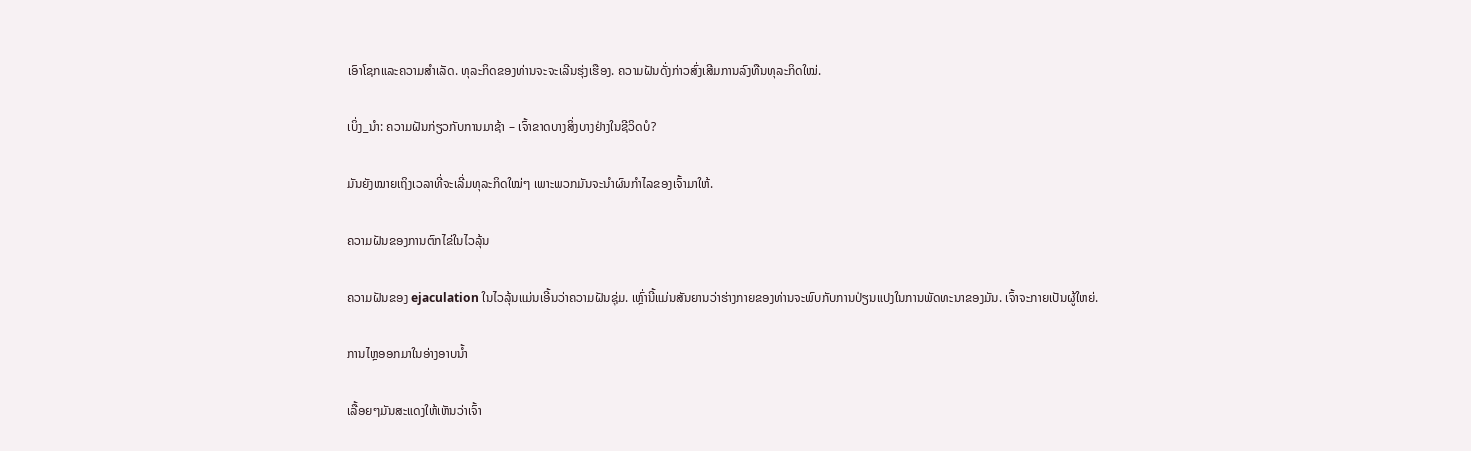ເອົາໂຊກແລະຄວາມສໍາເລັດ. ທຸລະກິດຂອງທ່ານຈະຈະເລີນຮຸ່ງເຮືອງ. ຄວາມຝັນດັ່ງກ່າວສົ່ງເສີມການລົງທືນທຸລະກິດໃໝ່.

ເບິ່ງ_ນຳ: ຄວາມຝັນກ່ຽວກັບການມາຊ້າ – ເຈົ້າຂາດບາງສິ່ງບາງຢ່າງໃນຊີວິດບໍ?

ມັນຍັງໝາຍເຖິງເວລາທີ່ຈະເລີ່ມທຸລະກິດໃໝ່ໆ ເພາະພວກມັນຈະນຳຜົນກຳໄລຂອງເຈົ້າມາໃຫ້.

ຄວາມຝັນຂອງການຕົກໄຂ່ໃນໄວລຸ້ນ

ຄວາມຝັນຂອງ ejaculation ໃນໄວລຸ້ນແມ່ນເອີ້ນວ່າຄວາມຝັນຊຸ່ມ. ເຫຼົ່ານີ້ແມ່ນສັນຍານວ່າຮ່າງກາຍຂອງທ່ານຈະພົບກັບການປ່ຽນແປງໃນການພັດທະນາຂອງມັນ. ເຈົ້າຈະກາຍເປັນຜູ້ໃຫຍ່.

ການໄຫຼອອກມາໃນອ່າງອາບນໍ້າ

ເລື້ອຍໆມັນສະແດງໃຫ້ເຫັນວ່າເຈົ້າ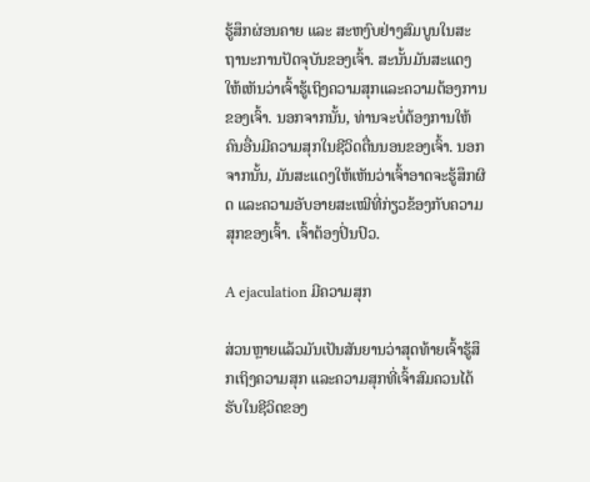ຮູ້ສຶກຜ່ອນຄາຍ ແລະ ສະຫງົບຢ່າງສົມບູນໃນສະຖານະການປັດຈຸບັນຂອງເຈົ້າ. ສະນັ້ນມັນສະແດງໃຫ້ເຫັນວ່າເຈົ້າຮູ້ເຖິງຄວາມສຸກແລະຄວາມຕ້ອງການຂອງເຈົ້າ. ນອກຈາກນັ້ນ, ທ່ານຈະບໍ່ຕ້ອງການໃຫ້ຄົນອື່ນມີຄວາມສຸກໃນຊີວິດຕື່ນນອນຂອງເຈົ້າ. ນອກຈາກນັ້ນ, ມັນສະແດງໃຫ້ເຫັນວ່າເຈົ້າອາດຈະຮູ້ສຶກຜິດ ແລະຄວາມອັບອາຍສະເໝີທີ່ກ່ຽວຂ້ອງກັບຄວາມສຸກຂອງເຈົ້າ. ເຈົ້າຕ້ອງປິ່ນປົວ.

A ejaculation ມີຄວາມສຸກ

ສ່ວນຫຼາຍແລ້ວມັນເປັນສັນຍານວ່າສຸດທ້າຍເຈົ້າຮູ້ສຶກເຖິງຄວາມສຸກ ແລະຄວາມສຸກທີ່ເຈົ້າສົມຄວນໄດ້ຮັບໃນຊີວິດຂອງ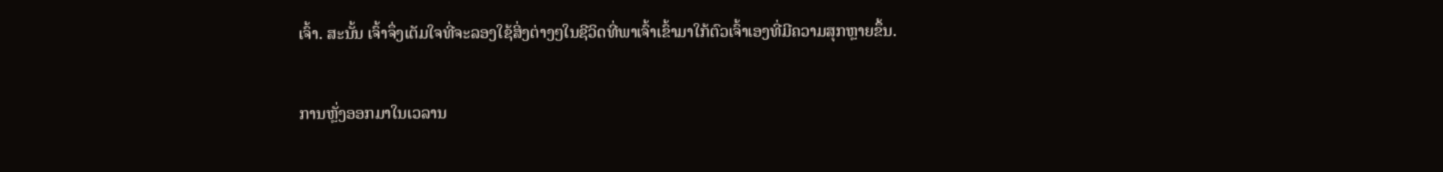ເຈົ້າ. ສະນັ້ນ ເຈົ້າຈຶ່ງເຕັມໃຈທີ່ຈະລອງໃຊ້ສິ່ງຕ່າງໆໃນຊີວິດທີ່ພາເຈົ້າເຂົ້າມາໃກ້ຕົວເຈົ້າເອງທີ່ມີຄວາມສຸກຫຼາຍຂຶ້ນ.

ການຫຼັ່ງອອກມາໃນເວລານ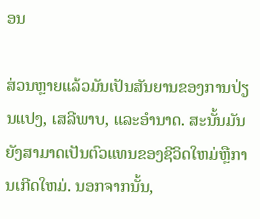ອນ

ສ່ວນຫຼາຍແລ້ວມັນເປັນສັນຍານຂອງການປ່ຽນແປງ, ເສລີພາບ, ແລະອໍານາດ. ສະນັ້ນມັນຍັງສາມາດເປັນຕົວແທນຂອງຊີວິດໃຫມ່ຫຼືການເກີດໃຫມ່. ນອກຈາກນັ້ນ,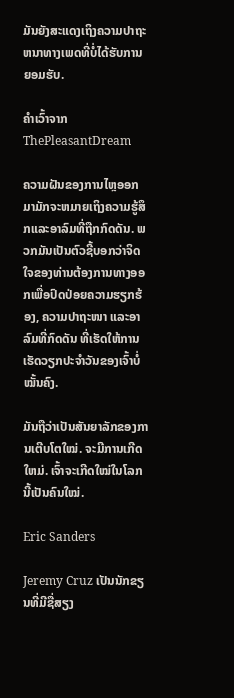ມັນຍັງສະແດງເຖິງຄວາມປາຖະຫນາທາງເພດທີ່ບໍ່ໄດ້ຮັບການຍອມຮັບ.

ຄໍາເວົ້າຈາກ ThePleasantDream

ຄວາມຝັນຂອງການໄຫຼອອກມາມັກຈະຫມາຍເຖິງຄວາມຮູ້ສຶກແລະອາລົມທີ່ຖືກກົດດັນ. ພວກມັນເປັນຕົວຊີ້ບອກວ່າຈິດໃຈຂອງທ່ານຕ້ອງການທາງອອກເພື່ອປົດປ່ອຍຄວາມຮຽກຮ້ອງ, ຄວາມປາຖະໜາ ແລະອາລົມທີ່ກົດດັນ ທີ່ເຮັດໃຫ້ການເຮັດວຽກປະຈຳວັນຂອງເຈົ້າບໍ່ໝັ້ນຄົງ.

ມັນຖືວ່າເປັນສັນຍາລັກຂອງການເຕີບໂຕໃໝ່. ຈະມີການເກີດໃຫມ່. ເຈົ້າຈະເກີດໃໝ່ໃນໂລກນີ້ເປັນຄົນໃໝ່.

Eric Sanders

Jeremy Cruz ເປັນນັກຂຽນທີ່ມີຊື່ສຽງ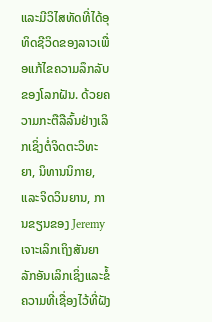ແລະມີວິໄສທັດທີ່ໄດ້ອຸທິດຊີວິດຂອງລາວເພື່ອແກ້ໄຂຄວາມລຶກລັບຂອງໂລກຝັນ. ດ້ວຍຄວາມກະຕືລືລົ້ນຢ່າງເລິກເຊິ່ງຕໍ່ຈິດຕະວິທະຍາ, ນິທານນິກາຍ, ແລະຈິດວິນຍານ, ການຂຽນຂອງ Jeremy ເຈາະເລິກເຖິງສັນຍາລັກອັນເລິກເຊິ່ງແລະຂໍ້ຄວາມທີ່ເຊື່ອງໄວ້ທີ່ຝັງ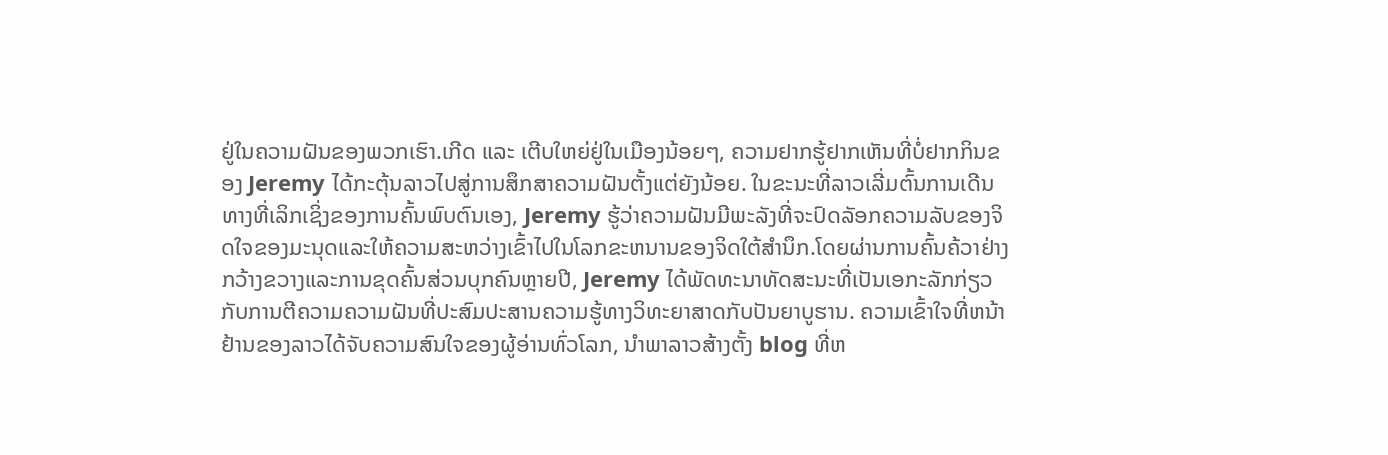ຢູ່ໃນຄວາມຝັນຂອງພວກເຮົາ.ເກີດ ແລະ ເຕີບໃຫຍ່ຢູ່ໃນເມືອງນ້ອຍໆ, ຄວາມຢາກຮູ້ຢາກເຫັນທີ່ບໍ່ຢາກກິນຂອງ Jeremy ໄດ້ກະຕຸ້ນລາວໄປສູ່ການສຶກສາຄວາມຝັນຕັ້ງແຕ່ຍັງນ້ອຍ. ໃນຂະນະທີ່ລາວເລີ່ມຕົ້ນການເດີນທາງທີ່ເລິກເຊິ່ງຂອງການຄົ້ນພົບຕົນເອງ, Jeremy ຮູ້ວ່າຄວາມຝັນມີພະລັງທີ່ຈະປົດລັອກຄວາມລັບຂອງຈິດໃຈຂອງມະນຸດແລະໃຫ້ຄວາມສະຫວ່າງເຂົ້າໄປໃນໂລກຂະຫນານຂອງຈິດໃຕ້ສໍານຶກ.ໂດຍຜ່ານການຄົ້ນຄ້ວາຢ່າງກວ້າງຂວາງແລະການຂຸດຄົ້ນສ່ວນບຸກຄົນຫຼາຍປີ, Jeremy ໄດ້ພັດທະນາທັດສະນະທີ່ເປັນເອກະລັກກ່ຽວກັບການຕີຄວາມຄວາມຝັນທີ່ປະສົມປະສານຄວາມຮູ້ທາງວິທະຍາສາດກັບປັນຍາບູຮານ. ຄວາມເຂົ້າໃຈທີ່ຫນ້າຢ້ານຂອງລາວໄດ້ຈັບຄວາມສົນໃຈຂອງຜູ້ອ່ານທົ່ວໂລກ, ນໍາພາລາວສ້າງຕັ້ງ blog ທີ່ຫ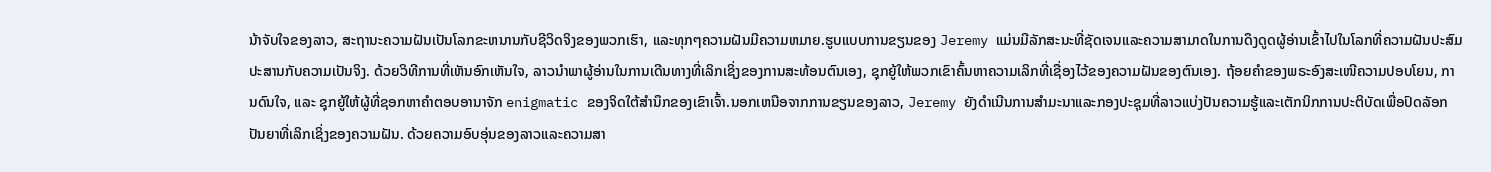ນ້າຈັບໃຈຂອງລາວ, ສະຖານະຄວາມຝັນເປັນໂລກຂະຫນານກັບຊີວິດຈິງຂອງພວກເຮົາ, ແລະທຸກໆຄວາມຝັນມີຄວາມຫມາຍ.ຮູບແບບການຂຽນຂອງ Jeremy ແມ່ນມີລັກສະນະທີ່ຊັດເຈນແລະຄວາມສາມາດໃນການດຶງດູດຜູ້ອ່ານເຂົ້າໄປໃນໂລກທີ່ຄວາມຝັນປະສົມປະສານກັບຄວາມເປັນຈິງ. ດ້ວຍວິທີການທີ່ເຫັນອົກເຫັນໃຈ, ລາວນໍາພາຜູ້ອ່ານໃນການເດີນທາງທີ່ເລິກເຊິ່ງຂອງການສະທ້ອນຕົນເອງ, ຊຸກຍູ້ໃຫ້ພວກເຂົາຄົ້ນຫາຄວາມເລິກທີ່ເຊື່ອງໄວ້ຂອງຄວາມຝັນຂອງຕົນເອງ. ຖ້ອຍຄຳຂອງພຣະອົງສະເໜີຄວາມປອບໂຍນ, ການດົນໃຈ, ແລະ ຊຸກຍູ້ໃຫ້ຜູ້ທີ່ຊອກຫາຄຳຕອບອານາຈັກ enigmatic ຂອງຈິດໃຕ້ສໍານຶກຂອງເຂົາເຈົ້າ.ນອກເຫນືອຈາກການຂຽນຂອງລາວ, Jeremy ຍັງດໍາເນີນການສໍາມະນາແລະກອງປະຊຸມທີ່ລາວແບ່ງປັນຄວາມຮູ້ແລະເຕັກນິກການປະຕິບັດເພື່ອປົດລັອກປັນຍາທີ່ເລິກເຊິ່ງຂອງຄວາມຝັນ. ດ້ວຍຄວາມອົບອຸ່ນຂອງລາວແລະຄວາມສາ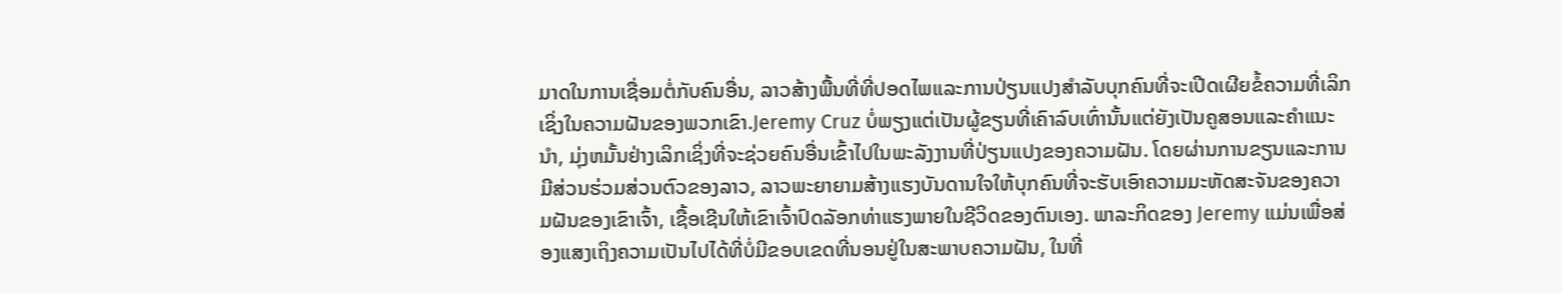ມາດໃນການເຊື່ອມຕໍ່ກັບຄົນອື່ນ, ລາວສ້າງພື້ນທີ່ທີ່ປອດໄພແລະການປ່ຽນແປງສໍາລັບບຸກຄົນທີ່ຈະເປີດເຜີຍຂໍ້ຄວາມທີ່ເລິກເຊິ່ງໃນຄວາມຝັນຂອງພວກເຂົາ.Jeremy Cruz ບໍ່ພຽງແຕ່ເປັນຜູ້ຂຽນທີ່ເຄົາລົບເທົ່ານັ້ນແຕ່ຍັງເປັນຄູສອນແລະຄໍາແນະນໍາ, ມຸ່ງຫມັ້ນຢ່າງເລິກເຊິ່ງທີ່ຈະຊ່ວຍຄົນອື່ນເຂົ້າໄປໃນພະລັງງານທີ່ປ່ຽນແປງຂອງຄວາມຝັນ. ໂດຍຜ່ານການຂຽນແລະການມີສ່ວນຮ່ວມສ່ວນຕົວຂອງລາວ, ລາວພະຍາຍາມສ້າງແຮງບັນດານໃຈໃຫ້ບຸກຄົນທີ່ຈະຮັບເອົາຄວາມມະຫັດສະຈັນຂອງຄວາມຝັນຂອງເຂົາເຈົ້າ, ເຊື້ອເຊີນໃຫ້ເຂົາເຈົ້າປົດລັອກທ່າແຮງພາຍໃນຊີວິດຂອງຕົນເອງ. ພາລະກິດຂອງ Jeremy ແມ່ນເພື່ອສ່ອງແສງເຖິງຄວາມເປັນໄປໄດ້ທີ່ບໍ່ມີຂອບເຂດທີ່ນອນຢູ່ໃນສະພາບຄວາມຝັນ, ໃນທີ່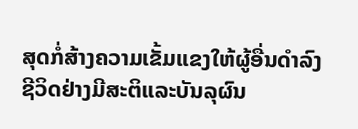ສຸດກໍ່ສ້າງຄວາມເຂັ້ມແຂງໃຫ້ຜູ້ອື່ນດໍາລົງຊີວິດຢ່າງມີສະຕິແລະບັນລຸຜົນ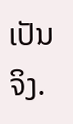ເປັນຈິງ.